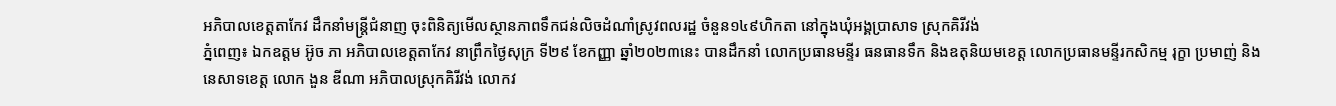អភិបាលខេត្តតាកែវ ដឹកនាំមន្រ្តីជំនាញ ចុះពិនិត្យមើលស្ថានភាពទឹកជន់លិចដំណាំស្រូវពលរដ្ឋ ចំនួន១៤៩ហិកតា នៅក្នុងឃុំអង្គប្រាសាទ ស្រុកគិរីវង់
ភ្នំពេញ៖ ឯកឧត្តម អ៊ូច ភា អភិបាលខេត្តតាកែវ នាព្រឹកថ្ងៃសុក្រ ទី២៩ ខែកញ្ញា ឆ្នាំ២០២៣នេះ បានដឹកនាំ លោកប្រធានមន្ទីរ ធនធានទឹក និងឧតុនិយមខេត្ត លោកប្រធានមន្ទីរកសិកម្ម រុក្ខា ប្រមាញ់ និងនេសាទខេត្ត លោក ងួន ឌីណា អភិបាលស្រុកគិរីវង់ លោកវ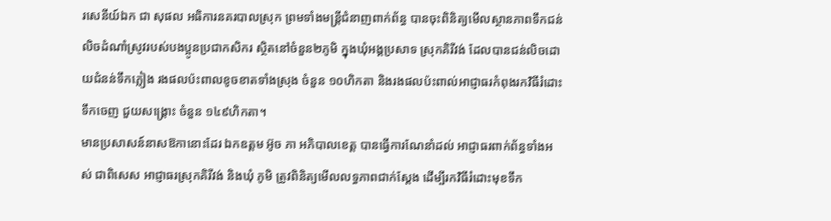រសេនីយ៍ឯក ជា សុផល អធិការនគរបាលស្រុក ព្រមទាំងមន្រ្តីជំនាញពាក់ព័ន្ធ បានចុះពិនិត្យមើលស្ថានភាពទឹកជន់លិចដំណាំស្រូវរបស់បងប្អូនប្រជាកសិករ ស្ថិតនៅចំនួន២ភូមិ ក្នុងឃុំអង្គប្រសាទ ស្រុកគិរីវង់ ដែលបានជន់លិចដោយជំនន់ទឹកភ្លៀង រងផលប៉ះពាលខូចខាតទាំងស្រុង ចំនួន ១០ហិកតា និងរងផលប៉ះពាល់អាជ្ញាធរកំពុងរកវិធីរំដោះទឹកចេញ ជួយសង្រ្គោះ ចំនួន ១៤៩ហិកតា។
មានប្រសាសន៍នាសឱកានោះដែរ ឯកឧត្តម អ៊ូច ភា អភិបាលខេត្ត បានធ្វើការណែនាំដល់ អាជ្ញាធរពាក់ព័ន្ធទាំងអស់ ជាពិសេស អាជ្ញាធរស្រុកគិរីវង់ និងឃុំ ភូមិ ត្រូវពិនិត្យមើលលទ្ធភាពជាក់ស្ដែង ដើម្បីរកវិធីរំដោះមុខទឹក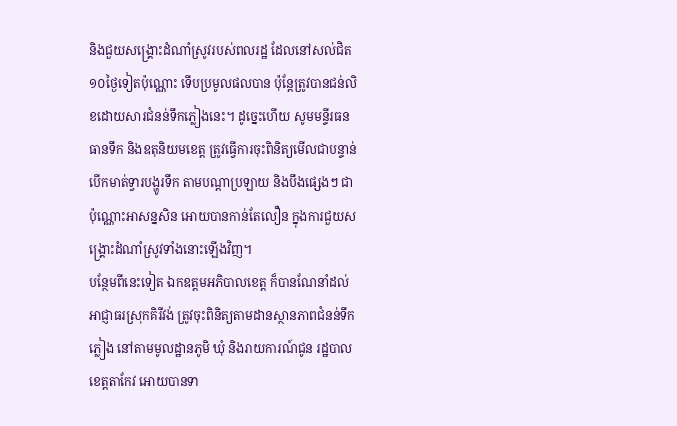និងជួយសង្រ្គោះដំណាំស្រូវរបស់ពលរដ្ឋ ដែលនៅសល់ជិត ១០ថ្ងៃទៀតប៉ុណ្ណោះ ទើបប្រមូលផលបាន ប៉ុន្តែត្រូវបានជន់លិខដោយសារជំនន់ទឹកភ្លៀងនេះ។ ដូច្នេះហើយ សូមមន្ទីរធនធានទឹក និងឧតុនិយមខេត្ត ត្រូវធ្វើការចុះពិនិត្យមើលជាបន្ទាន់ បើកមាត់ទ្វារបង្ហូរទឹក តាមបណ្ដាប្រឡាយ និងបឹងផ្សេងៗ ជាប៉ុណ្ណោះអាសន្នសិន អោយបានកាន់តែលឿន ក្នុងការជួយសង្រ្គោះដំណាំស្រូវទាំងនោះឡើងវិញ។
បន្ថែមពីនេះទៀត ឯកឧត្តមអភិបាលខេត្ត ក៏បានណែនាំដល់ អាជ្ញាធរស្រុកគិរីវង់ ត្រូវចុះពិនិត្យតាមដានស្ថានភាពជំនន់ទឹកភ្លៀង នៅតាមមូលដ្ឋានភូមិ ឃុំ និងរាយការណ៍ជូន រដ្ឋបាលខេត្តតាកែវ អោយបានទា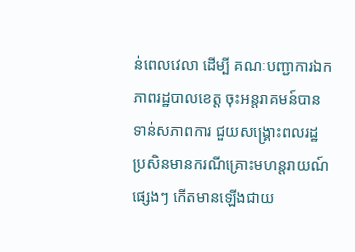ន់ពេលវេលា ដើម្បី គណៈបញ្ជាការឯកភាពរដ្ឋបាលខេត្ត ចុះអន្តរាគមន៍បានទាន់សភាពការ ជួយសង្រ្គោះពលរដ្ឋ ប្រសិនមានករណីគ្រោះមហន្តរាយណ៍ផ្សេងៗ កើតមានឡើងជាយ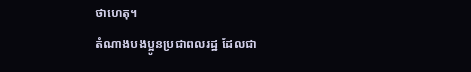ថាហេតុ។
តំណាងបងប្អូនប្រជាពលរដ្ឋ ដែលជា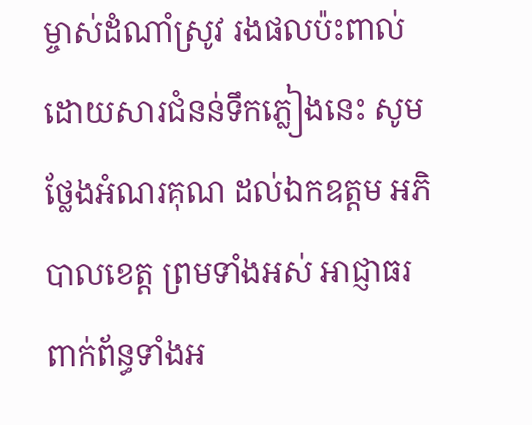ម្ចាស់ដំណាំស្រូវ រងផលប៉ះពាល់ដោយសារជំនន់ទឹកភ្លៀងនេះ សូមថ្លែងអំណរគុណ ដល់ឯកឧត្តម អភិបាលខេត្ត ព្រមទាំងអស់ អាជ្ញាធរពាក់ព័ន្ធទាំងអ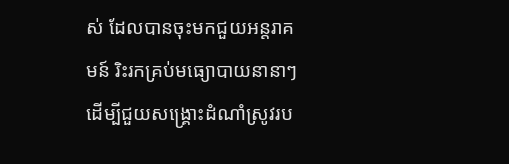ស់ ដែលបានចុះមកជួយអន្តរាគមន៍ រិះរកគ្រប់មធ្យោបាយនានាៗ ដើម្បីជួយសង្រ្គោះដំណាំស្រូវរប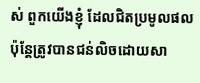ស់ ពួកយើងខ្ញុំ ដែលជិតប្រមូលផល ប៉ុន្តែត្រូវបានជន់លិចដោយសា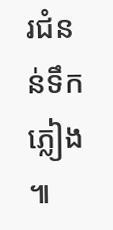រជំនន់ទឹកភ្លៀង ៕